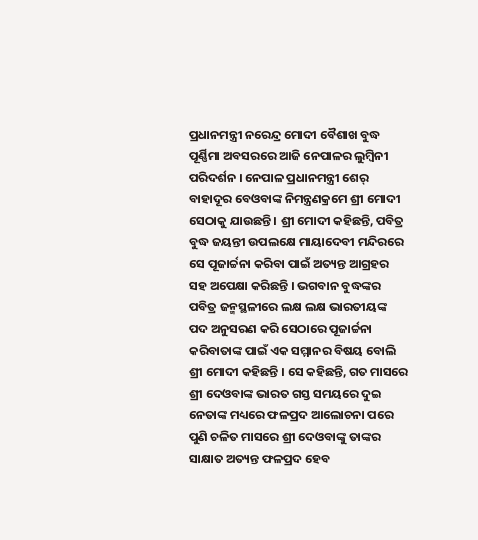ପ୍ରଧାନମନ୍ତ୍ରୀ ନରେନ୍ଦ୍ର ମୋଦୀ ବୈଶାଖ ବୁଦ୍ଧ ପୂର୍ଣ୍ଣିମା ଅବସରରେ ଆଜି ନେପାଳର ଲୁମ୍ବିନୀ ପରିଦର୍ଶନ । ନେପାଳ ପ୍ରଧାନମନ୍ତ୍ରୀ ଶେର୍ ବାହାଦୂର ବେଓବାଙ୍କ ନିମନ୍ତ୍ରଣକ୍ରମେ ଶ୍ରୀ ମୋଦୀ ସେଠାକୁ ଯାଉଛନ୍ତି । ଶ୍ରୀ ମୋଦୀ କହିଛନ୍ତି, ପବିତ୍ର ବୁଦ୍ଧ ଜୟନ୍ତୀ ଉପଲକ୍ଷେ ମାୟାଦେବୀ ମନ୍ଦିରରେ ସେ ପୂଜାର୍ଚ୍ଚନା କରିବା ପାଇଁ ଅତ୍ୟନ୍ତ ଆଗ୍ରହର ସହ ଅପେକ୍ଷା କରିଛନ୍ତି । ଭଗବାନ ବୁଦ୍ଧଙ୍କର ପବିତ୍ର ଜନ୍ମସ୍ଥଳୀରେ ଲକ୍ଷ ଲକ୍ଷ ଭାରତୀୟଙ୍କ ପଦ ଅନୁସରଣ କରି ସେଠାରେ ପୂଜାର୍ଚ୍ଚନା କରିବାତାଙ୍କ ପାଇଁ ଏକ ସମ୍ମାନର ବିଷୟ ବୋଲି ଶ୍ରୀ ମୋଦୀ କହିଛନ୍ତି । ସେ କହିଛନ୍ତି, ଗତ ମାସରେ ଶ୍ରୀ ଦେଓବାଙ୍କ ଭାରତ ଗସ୍ତ ସମୟରେ ଦୁଇ ନେତାଙ୍କ ମଧ୍ୟରେ ଫଳପ୍ରଦ ଆଲୋଚନା ପରେ ପୁଣି ଚଳିତ ମାସରେ ଶ୍ରୀ ଦେଓବାଙ୍କୁ ତାଙ୍କର ସାକ୍ଷାତ ଅତ୍ୟନ୍ତ ଫଳପ୍ରଦ ହେବ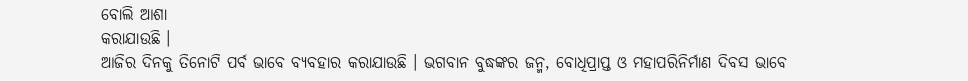ବୋଲି ଆଶା
କରାଯାଉଛି ।
ଆଜିର ଦିନକୁ ତିନୋଟି ପର୍ବ ଭାବେ ବ୍ୟବହାର କରାଯାଉଛି । ଭଗବାନ ବୁଦ୍ଧଙ୍କର ଜନ୍ମ, ବୋଧିପ୍ରାପ୍ତ ଓ ମହାପରିନିର୍ମାଣ ଦିବସ ଭାବେ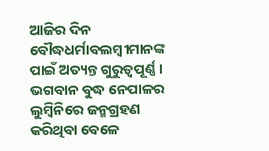ଆଜିର ଦିନ ବୌଦ୍ଧଧର୍ମାବଲମ୍ବୀମାନଙ୍କ ପାଇଁ ଅତ୍ୟନ୍ତ ଗୁରୁତ୍ୱପୂର୍ଣ୍ଣ । ଭଗବାନ ବୁଦ୍ଧ ନେପାଳର ଲୁମ୍ବିନିରେ ଜନ୍ମଗ୍ରହଣ କରିଥିବା ବେଳେ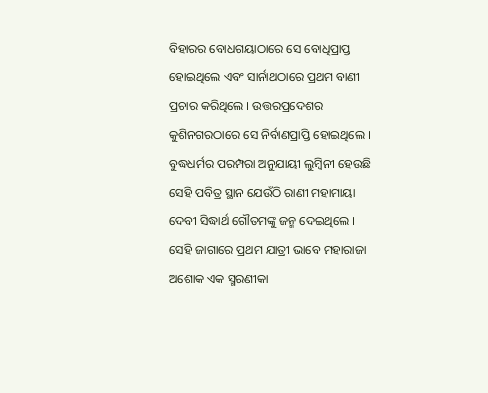ବିହାରର ବୋଧଗୟାଠାରେ ସେ ବୋଧିପ୍ରାପ୍ତ ହୋଇଥିଲେ ଏବଂ ସାର୍ନାଥଠାରେ ପ୍ରଥମ ବାଣୀ ପ୍ରଚାର କରିଥିଲେ । ଉତ୍ତରପ୍ରଦେଶର କୁଶିନଗରଠାରେ ସେ ନିର୍ବାଣପ୍ରାପ୍ତି ହୋଇଥିଲେ । ବୁଦ୍ଧଧର୍ମର ପରମ୍ପରା ଅନୁଯାୟୀ ଲୁମ୍ବିନୀ ହେଉଛି ସେହି ପବିତ୍ର ସ୍ଥାନ ଯେଉଁଠି ରାଣୀ ମହାମାୟା ଦେବୀ ସିଦ୍ଧାର୍ଥ ଗୌତମଙ୍କୁ ଜନ୍ମ ଦେଇଥିଲେ । ସେହି ଜାଗାରେ ପ୍ରଥମ ଯାତ୍ରୀ ଭାବେ ମହାରାଜା ଅଶୋକ ଏକ ସ୍ମରଣୀକା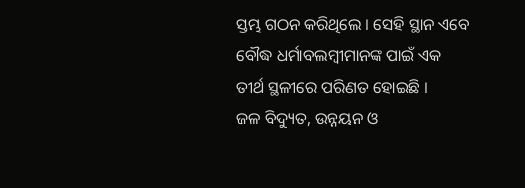ସ୍ତମ୍ଭ ଗଠନ କରିଥିଲେ । ସେହି ସ୍ଥାନ ଏବେ ବୌଦ୍ଧ ଧର୍ମାବଲମ୍ବୀମାନଙ୍କ ପାଇଁ ଏକ
ତୀର୍ଥ ସ୍ଥଳୀରେ ପରିଣତ ହୋଇଛି ।
ଜଳ ବିଦ୍ୟୁତ, ଉନ୍ନୟନ ଓ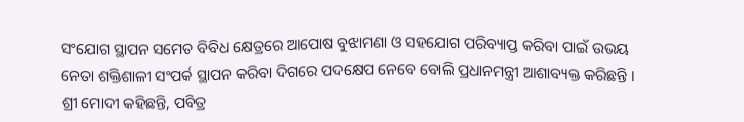ସଂଯୋଗ ସ୍ଥାପନ ସମେତ ବିବିଧ କ୍ଷେତ୍ରରେ ଆପୋଷ ବୁଝାମଣା ଓ ସହଯୋଗ ପରିବ୍ୟାପ୍ତ କରିବା ପାଇଁ ଉଭୟ ନେତା ଶକ୍ତିଶାଳୀ ସଂପର୍କ ସ୍ଥାପନ କରିବା ଦିଗରେ ପଦକ୍ଷେପ ନେବେ ବୋଲି ପ୍ରଧାନମନ୍ତ୍ରୀ ଆଶାବ୍ୟକ୍ତ କରିଛନ୍ତି । ଶ୍ରୀ ମୋଦୀ କହିଛନ୍ତି, ପବିତ୍ର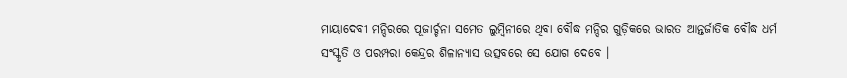ମାୟାଦେବୀ ମନ୍ଦିରରେ ପୂଜାର୍ଚ୍ଚନା ସମେତ ଲୁମ୍ବିନୀରେ ଥିବା ବୌଦ୍ଧ ମନ୍ଦିର ଗୁଡ଼ିକରେ ଭାରତ ଆନ୍ତର୍ଜାତିକ ବୌଦ୍ଧ ଧର୍ମ ସଂସ୍କୃତି ଓ ପରମ୍ପରା କେନ୍ଦ୍ରର ଶିଳାନ୍ୟାସ ଉତ୍ସବରେ ସେ ଯୋଗ ଦେବେ ।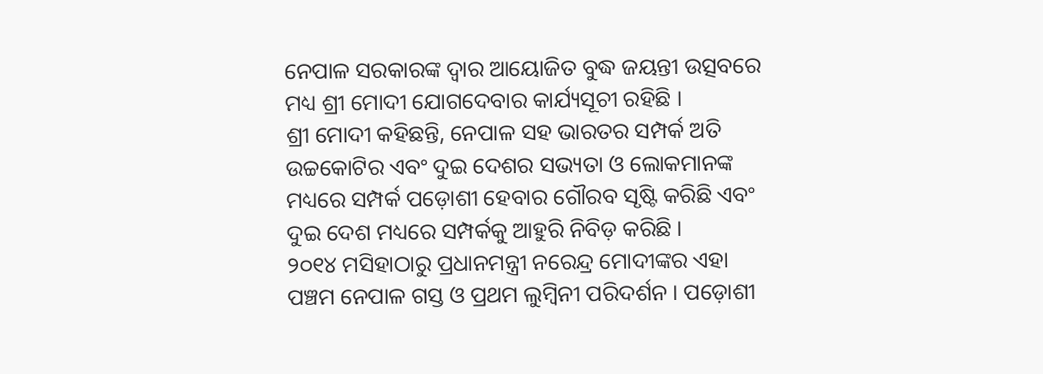ନେପାଳ ସରକାରଙ୍କ ଦ୍ୱାର ଆୟୋଜିତ ବୁଦ୍ଧ ଜୟନ୍ତୀ ଉତ୍ସବରେ ମଧ୍ୟ ଶ୍ରୀ ମୋଦୀ ଯୋଗଦେବାର କାର୍ଯ୍ୟସୂଚୀ ରହିଛି ।
ଶ୍ରୀ ମୋଦୀ କହିଛନ୍ତି, ନେପାଳ ସହ ଭାରତର ସମ୍ପର୍କ ଅତି ଉଚ୍ଚକୋଟିର ଏବଂ ଦୁଇ ଦେଶର ସଭ୍ୟତା ଓ ଲୋକମାନଙ୍କ ମଧ୍ୟରେ ସମ୍ପର୍କ ପଡ଼ୋଶୀ ହେବାର ଗୌରବ ସୃଷ୍ଟି କରିଛି ଏବଂ ଦୁଇ ଦେଶ ମଧ୍ୟରେ ସମ୍ପର୍କକୁ ଆହୁରି ନିବିଡ଼ କରିଛି ।
୨୦୧୪ ମସିହାଠାରୁ ପ୍ରଧାନମନ୍ତ୍ରୀ ନରେନ୍ଦ୍ର ମୋଦୀଙ୍କର ଏହା ପଞ୍ଚମ ନେପାଳ ଗସ୍ତ ଓ ପ୍ରଥମ ଲୁମ୍ବିନୀ ପରିଦର୍ଶନ । ପଡ଼ୋଶୀ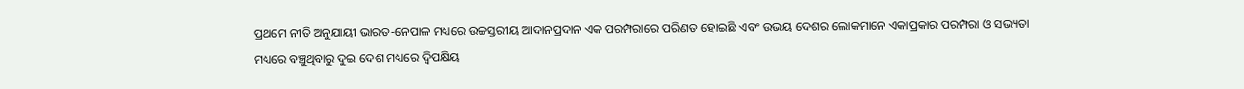ପ୍ରଥମେ ନୀତି ଅନୁଯାୟୀ ଭାରତ-ନେପାଳ ମଧ୍ୟରେ ଉଚ୍ଚସ୍ତରୀୟ ଆଦାନପ୍ରଦାନ ଏକ ପରମ୍ପରାରେ ପରିଣତ ହୋଇଛି ଏବଂ ଉଭୟ ଦେଶର ଲୋକମାନେ ଏକାପ୍ରକାର ପରମ୍ପରା ଓ ସଭ୍ୟତା ମଧ୍ୟରେ ବଞ୍ଚୁଥିବାରୁ ଦୁଇ ଦେଶ ମଧ୍ୟରେ ଦ୍ୱିପକ୍ଷିୟ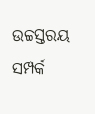ଉଚ୍ଚସ୍ତରୟ ସମ୍ପର୍କ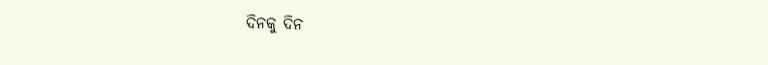ଦିନକୁ ଦିନ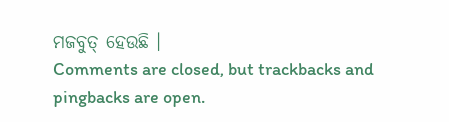ମଜବୁତ୍ ହେଉଛି ।
Comments are closed, but trackbacks and pingbacks are open.